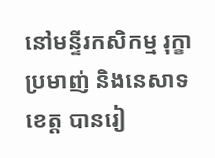នៅមន្ទីរកសិកម្ម រុក្ខាប្រមាញ់ និងនេសាទខេត្ត បានរៀ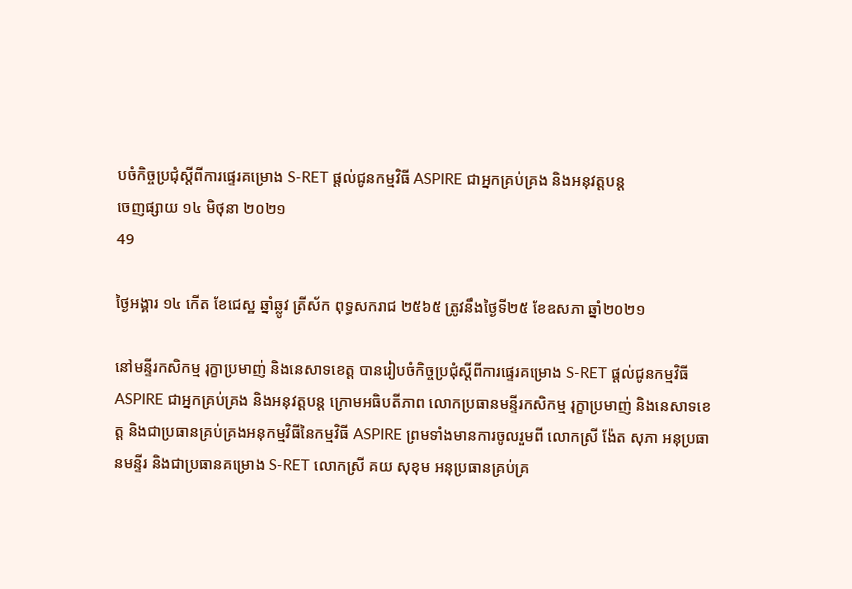បចំកិច្ចប្រជុំស្ដីពីការផ្ទេរគម្រោង S-RET ផ្តល់ជូនកម្មវិធី ASPIRE ជាអ្នកគ្រប់គ្រង និងអនុវត្តបន្ត
ចេញផ្សាយ ១៤ មិថុនា ២០២១
49

ថ្ងៃអង្គារ ១៤ កើត ខែជេស្ឋ ឆ្នាំឆ្លូវ ត្រីស័ក ពុទ្ធសករាជ ២៥៦៥ ត្រូវនឹងថ្ងៃទី២៥ ខែឧសភា ឆ្នាំ២០២១

នៅមន្ទីរកសិកម្ម រុក្ខាប្រមាញ់ និងនេសាទខេត្ត បានរៀបចំកិច្ចប្រជុំស្ដីពីការផ្ទេរគម្រោង S-RET ផ្តល់ជូនកម្មវិធី ASPIRE ជាអ្នកគ្រប់គ្រង និងអនុវត្តបន្ត ក្រោមអធិបតីភាព លោកប្រធានមន្ទីរកសិកម្ម រុក្ខាប្រមាញ់ និងនេសាទខេត្ត និងជាប្រធានគ្រប់គ្រងអនុកម្មវិធីនៃកម្មវិធី ASPIRE ព្រមទាំងមានការចូលរួមពី លោកស្រី ង៉ែត សុភា អនុប្រធានមន្ទីរ និងជាប្រធានគម្រោង S-RET លោកស្រី គយ សុខុម អនុប្រធានគ្រប់គ្រ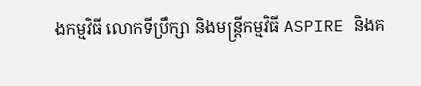ងកម្មវិធី លោកទីប្រឹក្សា និងមន្ត្រីកម្មវិធី ASPIRE និងគ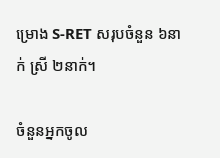ម្រោង S-RET សរុបចំនួន ៦នាក់ ស្រី ២នាក់។

ចំនួនអ្នកចូល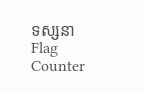ទស្សនា
Flag Counter